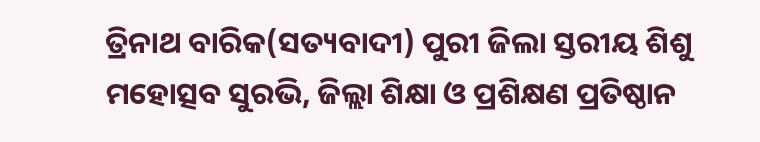ତ୍ରିନାଥ ବାରିକ(ସତ୍ୟବାଦୀ) ପୁରୀ ଜିଲା ସ୍ତରୀୟ ଶିଶୁ ମହୋତ୍ସବ ସୁରଭି, ଜିଲ୍ଲା ଶିକ୍ଷା ଓ ପ୍ରଶିକ୍ଷଣ ପ୍ରତିଷ୍ଠାନ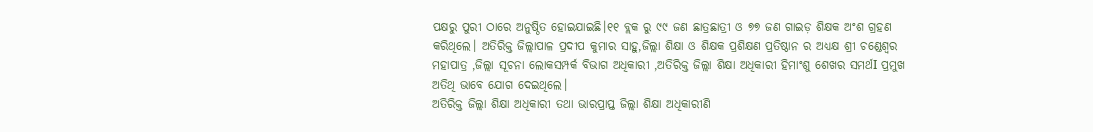ପକ୍ଷରୁ ପୁରୀ ଠାରେ ଅନୁଷ୍ଠିତ ହୋଇଯାଇଛି।୧୧ ବ୍ଲକ ରୁ ୯୯ ଜଣ ଛାତ୍ରଛାତ୍ରୀ ଓ ୭୭ ଜଣ ଗାଇଡ଼ ଶିକ୍ଷକ ଅଂଶ ଗ୍ରହଣ କରିଥିଲେ। ଅତିରିକ୍ତ ଜିଲ୍ଲାପାଳ ପ୍ରଦୀପ କୁମାର ସାହୁ,ଜିଲ୍ଲା ଶିକ୍ଷା ଓ ଶିକ୍ଷକ ପ୍ରଶିକ୍ଷଣ ପ୍ରତିଷ୍ଠାନ ର ଅଧ୍ୟକ୍ଷ ଶ୍ରୀ ଚଣ୍ଡେଶ୍ୱର ମହାପାତ୍ର ,ଜିଲ୍ଲା ସୂଚନା ଲୋକସମ୍ପର୍କ ବିଭାଗ ଅଧିକାରୀ ,ଅତିରିକ୍ତ ଜିଲ୍ଲା ଶିକ୍ଷା ଅଧିକାରୀ ହିମାଂଶୁ ଶେଖର ସମର୍ଥI ପ୍ରମୁଖ ଅତିଥି ଭାବେ ଯୋଗ ଦେଇଥିଲେ।
ଅତିରିକ୍ତ ଜିଲ୍ଲା ଶିକ୍ଷା ଅଧିକାରୀ ତଥା ଭାରପ୍ରାପ୍ତ ଜିଲ୍ଲା ଶିକ୍ଷା ଅଧିକାରୀଣି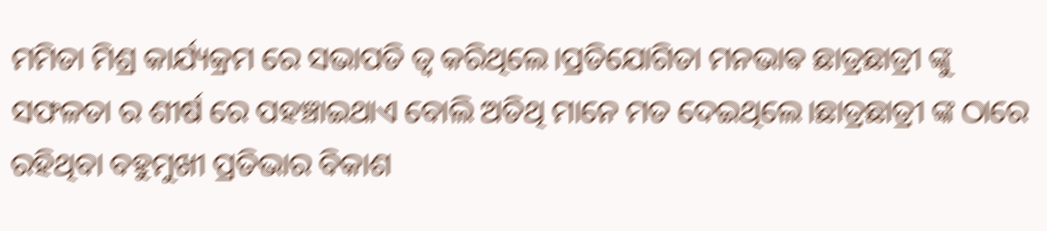ମମିତା ମିଶ୍ର କାର୍ଯ୍ୟକ୍ରମ ରେ ସଭାପତି ତ୍ୱ କରିଥିଲେ।ପ୍ରତିଯୋଗିତା ମନଭାଵ ଛାତ୍ରଛାତ୍ରୀ ଙ୍କୁ ସଫଳତା ର ଶୀର୍ଷ ରେ ପହଞ୍ଚାଇଥାଏ ବୋଲି ଅତିଥି ମାନେ ମତ ଦେଇଥିଲେ।ଛାତ୍ରଛାତ୍ରୀ ଙ୍କ ଠାରେ ରହିଥିବା ବହୁମୁଖୀ ପ୍ରତିଭାର ବିକାଶ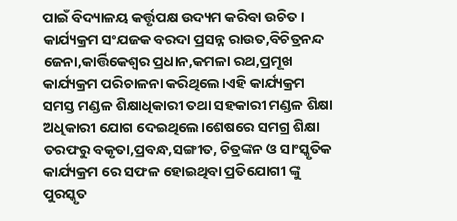ପାଇଁ ବିଦ୍ୟାଳୟ କର୍ତ୍ତୃପକ୍ଷ ଉଦ୍ୟମ କରିବା ଉଚିତ।
କାର୍ଯ୍ୟକ୍ରମ ସଂଯଜକ ବରଦା ପ୍ରସନ୍ନ ରାଉତ,ବିଚିତ୍ରନନ୍ଦ ଜେନା,କାର୍ତ୍ତିକେଶ୍ୱର ପ୍ରଧାନ,କମଳା ରଥ,ପ୍ରମୂଖ କାର୍ଯ୍ୟକ୍ରମ ପରିଚାଳନା କରିଥିଲେ।ଏହି କାର୍ଯ୍ୟକ୍ରମ ସମସ୍ତ ମଣ୍ଡଳ ଶିକ୍ଷାଧିକାରୀ ତଥା ସହକାରୀ ମଣ୍ଡଳ ଶିକ୍ଷା ଅଧିକାରୀ ଯୋଗ ଦେଇଥିଲେ।ଶେଷରେ ସମଗ୍ର ଶିକ୍ଷା ତରଫରୁ ବକୃତା,ପ୍ରବନ୍ଧ,ସଙ୍ଗୀତ, ଚିତ୍ରଙ୍କନ ଓ ସାଂସ୍କୃତିକ କାର୍ଯ୍ୟକ୍ରମ ରେ ସଫଳ ହୋଇଥିବା ପ୍ରତିଯୋଗୀ ଙ୍କୁ ପୁରସ୍କୃତ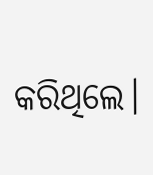କରିଥିଲେ।